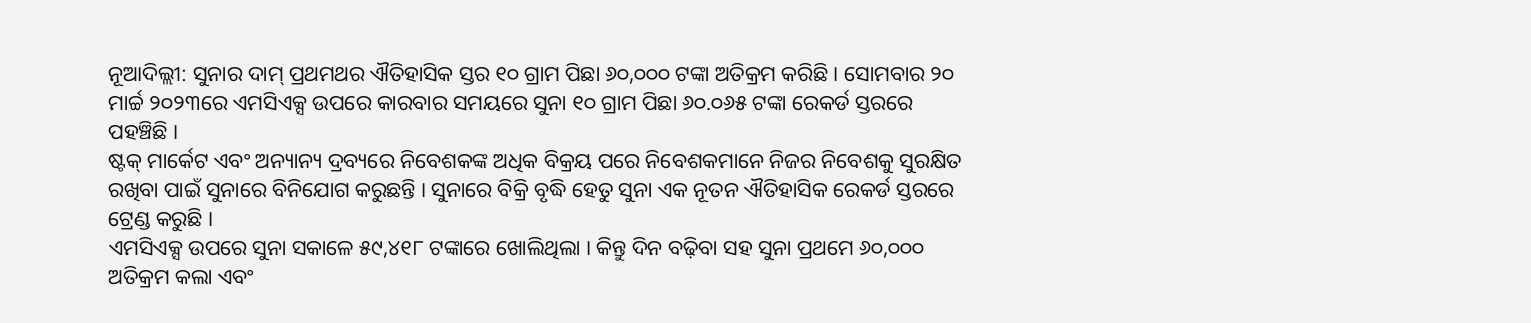ନୂଆଦିଲ୍ଲୀ: ସୁନାର ଦାମ୍ ପ୍ରଥମଥର ଐତିହାସିକ ସ୍ତର ୧୦ ଗ୍ରାମ ପିଛା ୬୦,୦୦୦ ଟଙ୍କା ଅତିକ୍ରମ କରିଛି । ସୋମବାର ୨୦ ମାର୍ଚ୍ଚ ୨୦୨୩ରେ ଏମସିଏକ୍ସ ଉପରେ କାରବାର ସମୟରେ ସୁନା ୧୦ ଗ୍ରାମ ପିଛା ୬୦.୦୬୫ ଟଙ୍କା ରେକର୍ଡ ସ୍ତରରେ ପହଞ୍ଚିଛି ।
ଷ୍ଟକ୍ ମାର୍କେଟ ଏବଂ ଅନ୍ୟାନ୍ୟ ଦ୍ରବ୍ୟରେ ନିବେଶକଙ୍କ ଅଧିକ ବିକ୍ରୟ ପରେ ନିବେଶକମାନେ ନିଜର ନିବେଶକୁ ସୁରକ୍ଷିତ ରଖିବା ପାଇଁ ସୁନାରେ ବିନିଯୋଗ କରୁଛନ୍ତି । ସୁନାରେ ବିକ୍ରି ବୃଦ୍ଧି ହେତୁ ସୁନା ଏକ ନୂତନ ଐତିହାସିକ ରେକର୍ଡ ସ୍ତରରେ ଟ୍ରେଣ୍ଡ କରୁଛି ।
ଏମସିଏକ୍ସ ଉପରେ ସୁନା ସକାଳେ ୫୯,୪୧୮ ଟଙ୍କାରେ ଖୋଲିଥିଲା । କିନ୍ତୁ ଦିନ ବଢ଼ିବା ସହ ସୁନା ପ୍ରଥମେ ୬୦,୦୦୦ ଅତିକ୍ରମ କଲା ଏବଂ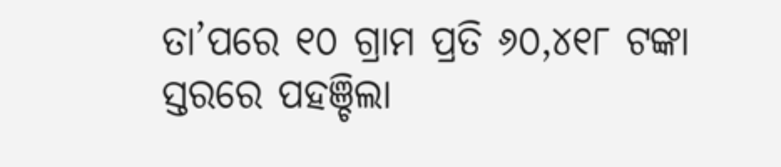ତା’ପରେ ୧୦ ଗ୍ରାମ ପ୍ରତି ୬୦,୪୧୮ ଟଙ୍କା ସ୍ତରରେ ପହଞ୍ଚିଲା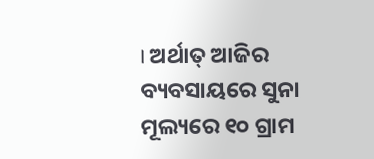। ଅର୍ଥାତ୍ ଆଜିର ବ୍ୟବସାୟରେ ସୁନା ମୂଲ୍ୟରେ ୧୦ ଗ୍ରାମ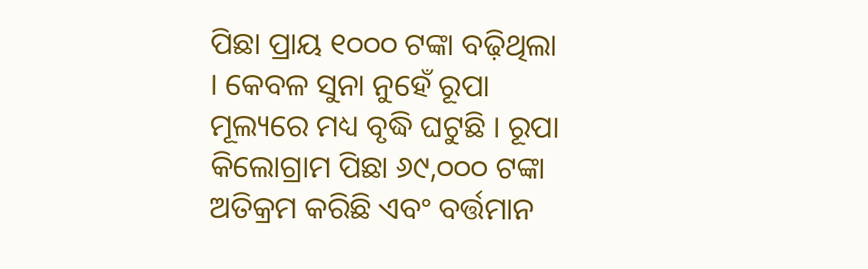ପିଛା ପ୍ରାୟ ୧୦୦୦ ଟଙ୍କା ବଢ଼ିଥିଲା । କେବଳ ସୁନା ନୁହେଁ ରୂପା ମୂଲ୍ୟରେ ମଧ୍ୟ ବୃଦ୍ଧି ଘଟୁଛି । ରୂପା କିଲୋଗ୍ରାମ ପିଛା ୬୯,୦୦୦ ଟଙ୍କା ଅତିକ୍ରମ କରିଛି ଏବଂ ବର୍ତ୍ତମାନ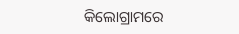କିଲୋଗ୍ରାମରେ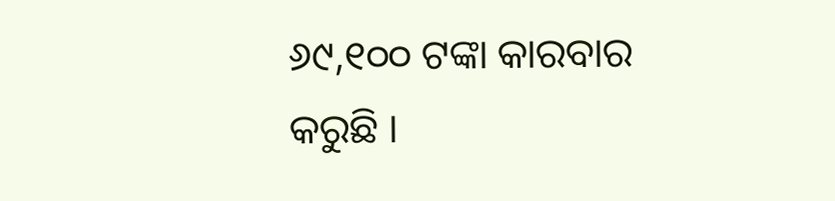୬୯,୧୦୦ ଟଙ୍କା କାରବାର କରୁଛି ।